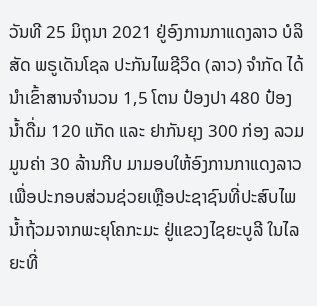ວັນທີ 25 ມິຖຸນາ 2021 ຢູ່ອົງການກາແດງລາວ ບໍລິສັດ ພຣູເດັນໂຊລ ປະກັນໄພຊີວິດ (ລາວ) ຈຳກັດ ໄດ້ນຳເຂົ້າສານຈຳນວນ 1,5 ໂຕນ ປ໋ອງປາ 480 ປ໋ອງ ນໍ້າດື່ມ 120 ແກັດ ແລະ ຢາກັນຍຸງ 300 ກ່ອງ ລວມມູນຄ່າ 30 ລ້ານກີບ ມາມອບໃຫ້ອົງການກາແດງລາວ ເພື່ອປະກອບສ່ວນຊ່ວຍເຫຼືອປະຊາຊົນທີ່ປະສົບໄພນໍ້າຖ້ວມຈາກພະຍຸໂຄກະມະ ຢູ່ແຂວງໄຊຍະບູລີ ໃນໄລຍະທີ່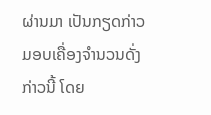ຜ່ານມາ ເປັນກຽດກ່າວມອບເຄື່ອງຈຳນວນດັ່ງກ່າວນີ້ ໂດຍ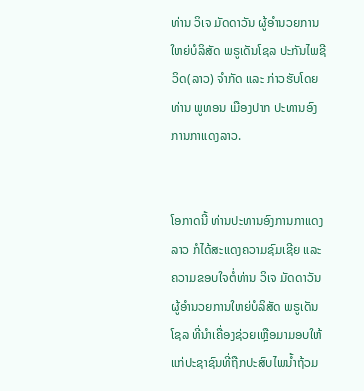ທ່ານ ວິເຈ ມັດດາວັນ ຜູ້ອຳນວຍການໃຫຍ່ບໍລິສັດ ພຣູເດັນໂຊລ ປະກັນໄພຊີວິດ(ລາວ) ຈຳກັດ ແລະ ກ່າວຮັບໂດຍທ່ານ ພູທອນ ເມືອງປາກ ປະທານອົງການກາແດງລາວ.


ໂອກາດນີ້ ທ່ານປະທານອົງການກາແດງລາວ ກໍໄດ້ສະແດງຄວາມຊົມເຊີຍ ແລະ ຄວາມຂອບໃຈຕໍ່ທ່ານ ວິເຈ ມັດດາວັນ ຜູ້ອຳນວຍການໃຫຍ່ບໍລິສັດ ພຣູເດັນໂຊລ ທີ່ນຳເຄື່ອງຊ່ວຍເຫຼືອມາມອບໃຫ້ແກ່ປະຊາຊົນທີ່ຖືກປະສົບໄພນໍ້າຖ້ວມ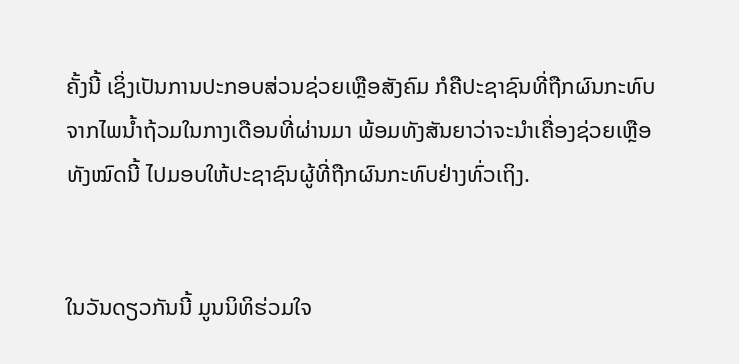ຄັ້ງນີ້ ເຊິ່ງເປັນການປະກອບສ່ວນຊ່ວຍເຫຼືອສັງຄົມ ກໍຄືປະຊາຊົນທີ່ຖືກຜົນກະທົບຈາກໄພນໍ້າຖ້ວມໃນກາງເດືອນທີ່ຜ່ານມາ ພ້ອມທັງສັນຍາວ່າຈະນຳເຄື່ອງຊ່ວຍເຫຼືອທັງໝົດນີ້ ໄປມອບໃຫ້ປະຊາຊົນຜູ້ທີ່ຖືກຜົນກະທົບຢ່າງທົ່ວເຖິງ.


ໃນວັນດຽວກັນນີ້ ມູນນິທິຮ່ວມໃຈ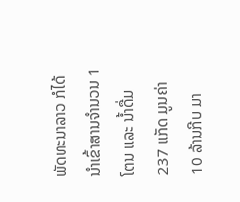ພັດທະນາລາວ ກໍໄດ້ນຳເຂົ້າສານຈຳນວນ 1 ໂຕນ ແລະ ນ້ຳດື່ມ 237 ແກັດ ມູນຄ່າ 10 ລ້ານກີບ ມາ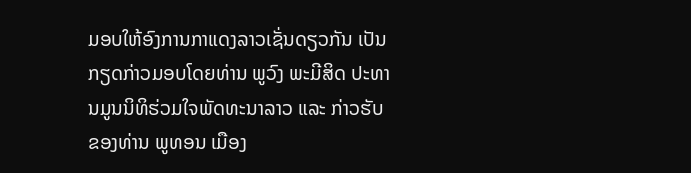ມອບໃຫ້ອົງການກາແດງລາວເຊັ່ນດຽວກັນ ເປັນກຽດກ່າວມອບໂດຍທ່ານ ພູວົງ ພະມີສິດ ປະທານມູນນິທິຮ່ວມໃຈພັດທະນາລາວ ແລະ ກ່າວຮັບຂອງທ່ານ ພູທອນ ເມືອງ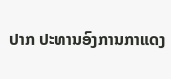ປາກ ປະທານອົງການກາແດງ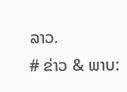ລາວ.
# ຂ່າວ & ພາບ: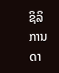ຊິລິການດາ